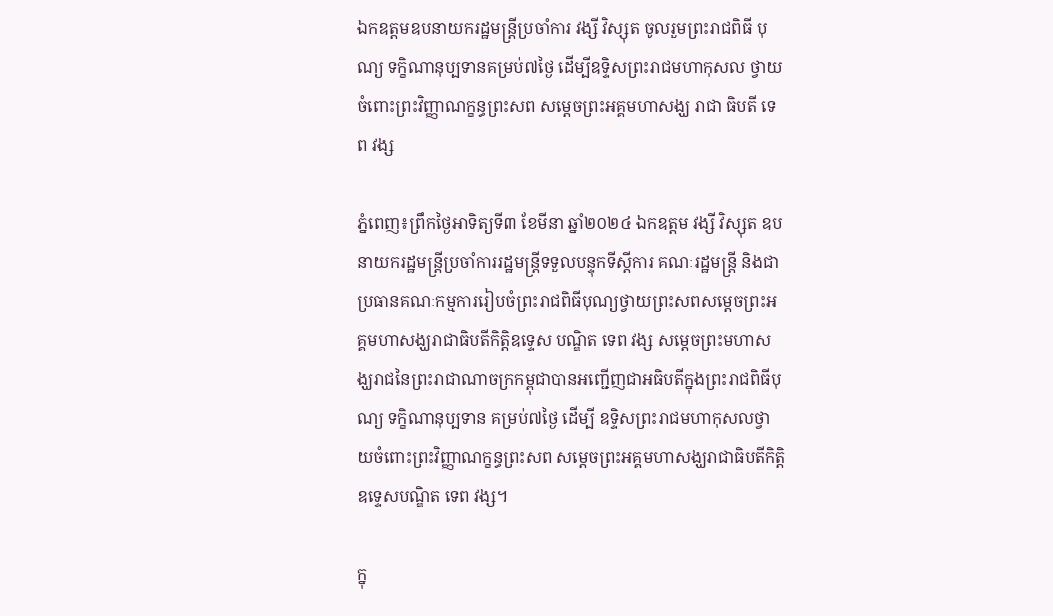ឯកឧត្ដមឧបនាយករដ្ឋមន្ត្រីប្រចាំការ វង្សី វិស្សុត ចូលរួមព្រះរាជពិធី បុណ្យ ទក្ខិណានុប្បទានគម្រប់៧ថ្ងៃ ដើម្បីឧទ្ទិសព្រះរាជមហាកុសល ថ្វាយចំពោះព្រះវិញ្ញាណក្ខន្ធព្រះសព សម្ដេចព្រះអគ្គមហាសង្ឃ រាជា ធិបតី ទេព វង្ស

ភ្នំពេញ៖ព្រឹកថ្ងៃអាទិត្យទី៣ ខែមីនា ឆ្នាំ២០២៤ ឯកឧត្ដម វង្សី វិស្សុត ឧបនាយករដ្ឋមន្ត្រីប្រចាំការរដ្ឋមន្ត្រីទទួលបន្ទុកទីស្ដីការ គណៈរដ្ឋមន្ត្រី និងជាប្រធានគណៈកម្មការរៀបចំព្រះរាជពិធីបុណ្យថ្វាយព្រះសពសម្ដេចព្រះអគ្គមហាសង្ឃរាជាធិបតីកិត្តិឧទ្ទេស បណ្ឌិត ទេព វង្ស សម្ដេចព្រះមហាសង្ឃរាជនៃព្រះរាជាណាចក្រកម្ពុជាបានអញ្ជើញជាអធិបតីក្នុងព្រះរាជពិធីបុណ្យ ទក្ខិណានុប្បទាន គម្រប់៧ថ្ងៃ ដើម្បី ឧទ្ទិសព្រះរាជមហាកុសលថ្វាយចំពោះព្រះវិញ្ញាណក្ខន្ធព្រះសព សម្ដេចព្រះអគ្គមហាសង្ឃរាជាធិបតីកិត្តិឧទ្ទេសបណ្ឌិត ទេព វង្ស។

ក្នុ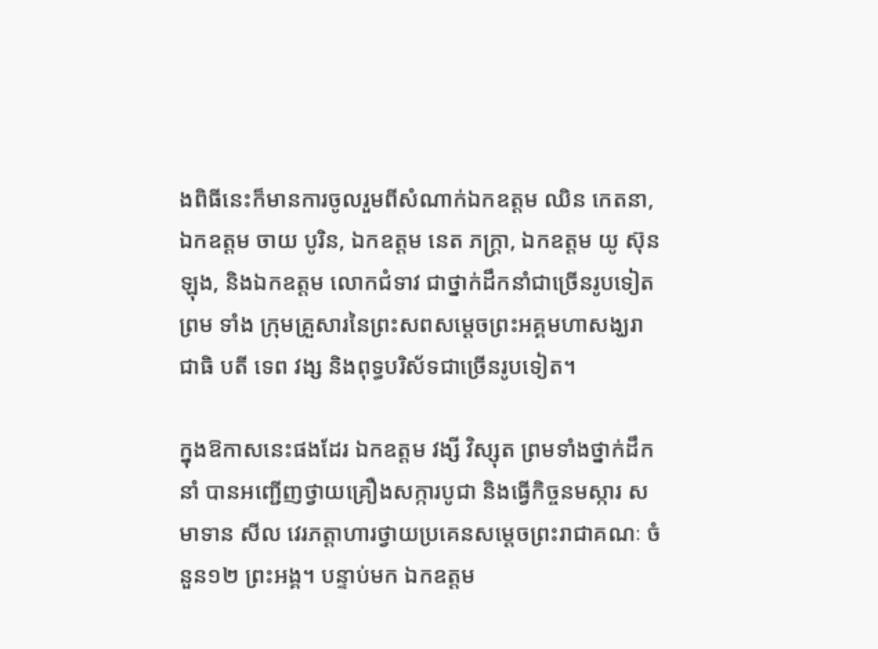ងពិធីនេះក៏មានការចូលរួមពីសំណាក់ឯកឧត្ដម ឈិន កេតនា, ឯកឧត្ដម ចាយ បូរិន, ឯកឧត្ដម នេត ភក្ត្រា, ឯកឧត្ដម យូ ស៊ុនឡុង, និងឯកឧត្ដម លោកជំទាវ ជាថ្នាក់ដឹកនាំជាច្រើនរូបទៀតព្រម ទាំង ក្រុមគ្រួសារនៃព្រះសពសម្ដេចព្រះអគ្គមហាសង្ឃរាជាធិ បតី ទេព វង្ស និងពុទ្ធបរិស័ទជាច្រើនរូបទៀត។

ក្នុងឱកាសនេះផងដែរ ឯកឧត្ដម វង្សី វិស្សុត ព្រមទាំងថ្នាក់ដឹកនាំ បានអញ្ជើញថ្វាយគ្រឿងសក្ការបូជា និងធ្វើកិច្ចនមស្ការ សមាទាន សីល វេរភត្តាហារថ្វាយប្រគេនសម្ដេចព្រះរាជាគណៈ ចំនួន១២ ព្រះអង្គ។ បន្ទាប់មក ឯកឧត្ដម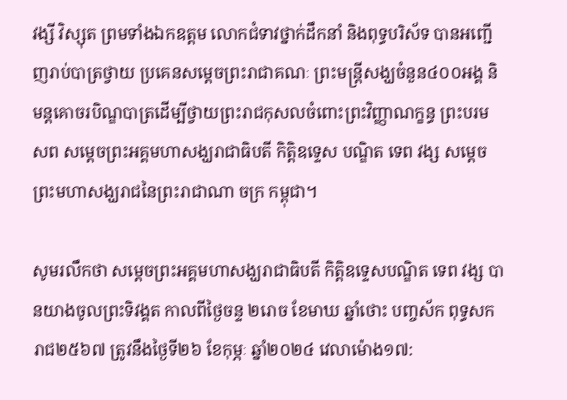វង្សី វិស្សុត ព្រមទាំងឯកឧត្ដម លោកជំទាវថ្នាក់ដឹកនាំ និងពុទ្ធបរិស័ទ បានអញ្ជើញរាប់បាត្រថ្វាយ ប្រគេនសម្ដេចព្រះរាជាគណៈ ព្រះមន្ត្រីសង្ឃចំនួន៤០០អង្គ និមន្តគោចរបិណ្ឌបាត្រដើម្បីថ្វាយព្រះរាជកុសលចំពោះព្រះវិញ្ញាណក្ខន្ធ ព្រះបរមសព សម្ដេចព្រះអគ្គមហាសង្ឃរាជាធិបតី កិត្តិឧទ្ទេស បណ្ឌិត ទេព វង្ស សម្ដេចព្រះមហាសង្ឃរាជនៃព្រះរាជាណា ចក្រ កម្ពុជា។

សូមរលឹកថា សម្ដេចព្រះអគ្គមហាសង្ឃរាជាធិបតី កិត្តិឧទ្ទេសបណ្ឌិត ទេព វង្ស បានយាងចូលព្រះទិវង្គត កាលពីថ្ងៃចន្ទ ២រោច ខែមាឃ ឆ្នាំថោះ បញ្ចស័ក ពុទ្ធសករាជ២៥៦៧ ត្រូវនឹងថ្ងៃទី២៦ ខែកុម្ភៈ ឆ្នាំ២០២៤ វេលាម៉ោង១៧: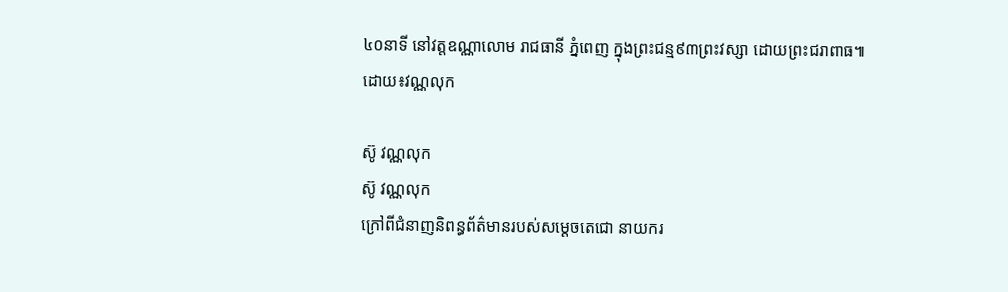៤០នាទី នៅវត្តឧណ្ណាលោម រាជធានី ភ្នំពេញ ក្នុងព្រះជន្ម៩៣ព្រះវស្សា ដោយព្រះជរាពាធ៕
ដោយ៖វណ្ណលុក

ស៊ូ វណ្ណលុក
ស៊ូ វណ្ណលុក
ក្រៅពីជំនាញនិពន្ធព័ត៌មានរបស់សម្ដេចតេជោ នាយករ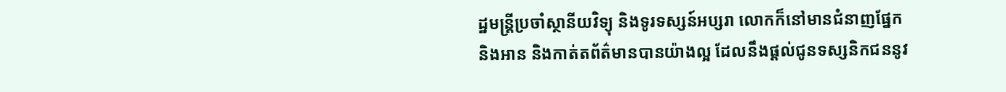ដ្ឋមន្ត្រីប្រចាំស្ថានីយវិទ្យុ និងទូរទស្សន៍អប្សរា លោកក៏នៅមានជំនាញផ្នែក និងអាន និងកាត់តព័ត៌មានបានយ៉ាងល្អ ដែលនឹងផ្ដល់ជូនទស្សនិកជននូវ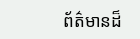ព័ត៌មានដ៏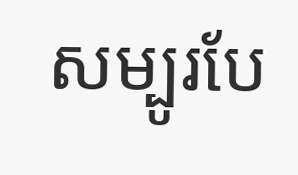សម្បូរបែ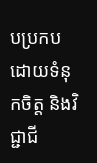បប្រកបដោយទំនុកចិត្ត និងវិជ្ជាជី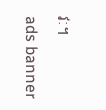វៈ។
ads banner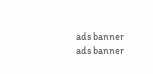ads banner
ads banner